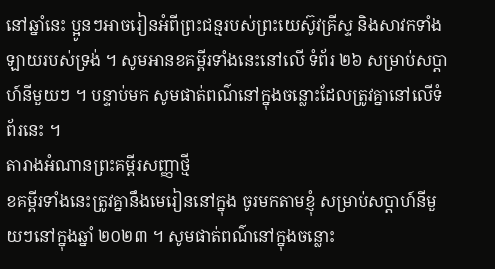នៅឆ្នាំនេះ ប្អូនៗអាចរៀនអំពីព្រះជន្មរបស់ព្រះយេស៊ូវគ្រីស្ទ និងសាវកទាំងឡាយរបស់ទ្រង់ ។ សូមអានខគម្ពីរទាំងនេះនៅលើ ទំព័រ ២៦ សម្រាប់សប្តាហ៍នីមួយៗ ។ បន្ទាប់មក សូមផាត់ពណ៌នៅក្នុងចន្លោះដែលត្រូវគ្នានៅលើទំព័រនេះ ។
តារាងអំណានព្រះគម្ពីរសញ្ញាថ្មី
ខគម្ពីរទាំងនេះត្រូវគ្នានឹងមេរៀននៅក្នុង ចូរមកតាមខ្ញុំ សម្រាប់សប្ដាហ៍នីមួយៗនៅក្នុងឆ្នាំ ២០២៣ ។ សូមផាត់ពណ៌នៅក្នុងចន្លោះ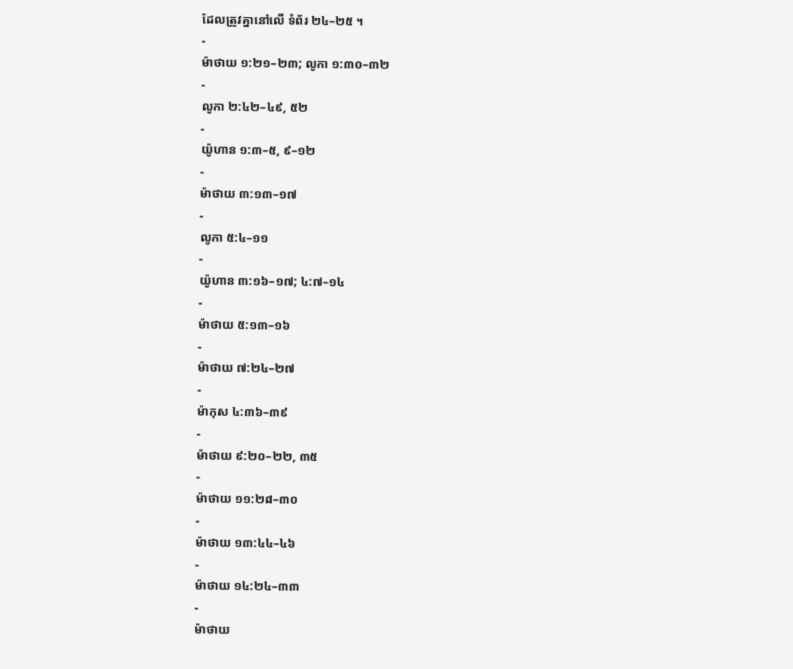ដែលត្រូវគ្នានៅលើ ទំព័រ ២៤–២៥ ។
-
ម៉ាថាយ ១:២១–២៣; លូកា ១:៣០–៣២
-
លូកា ២:៤២–៤៩, ៥២
-
យ៉ូហាន ១:៣–៥, ៩–១២
-
ម៉ាថាយ ៣:១៣–១៧
-
លូកា ៥:៤–១១
-
យ៉ូហាន ៣:១៦–១៧; ៤:៧–១៤
-
ម៉ាថាយ ៥:១៣–១៦
-
ម៉ាថាយ ៧:២៤–២៧
-
ម៉ាកុស ៤:៣៦–៣៩
-
ម៉ាថាយ ៩:២០–២២, ៣៥
-
ម៉ាថាយ ១១:២៨–៣០
-
ម៉ាថាយ ១៣:៤៤–៤៦
-
ម៉ាថាយ ១៤:២៤–៣៣
-
ម៉ាថាយ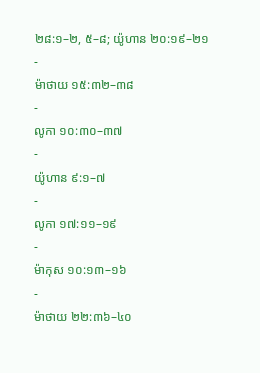២៨:១–២, ៥–៨; យ៉ូហាន ២០:១៩–២១
-
ម៉ាថាយ ១៥:៣២–៣៨
-
លូកា ១០:៣០–៣៧
-
យ៉ូហាន ៩:១–៧
-
លូកា ១៧:១១–១៩
-
ម៉ាកុស ១០:១៣–១៦
-
ម៉ាថាយ ២២:៣៦–៤០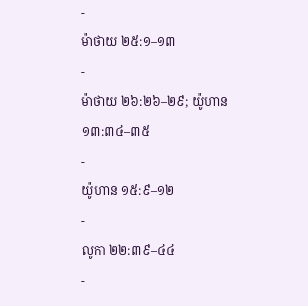-
ម៉ាថាយ ២៥:១–១៣
-
ម៉ាថាយ ២៦:២៦–២៩; យ៉ូហាន ១៣:៣៤–៣៥
-
យ៉ូហាន ១៥:៩–១២
-
លូកា ២២:៣៩–៤៤
-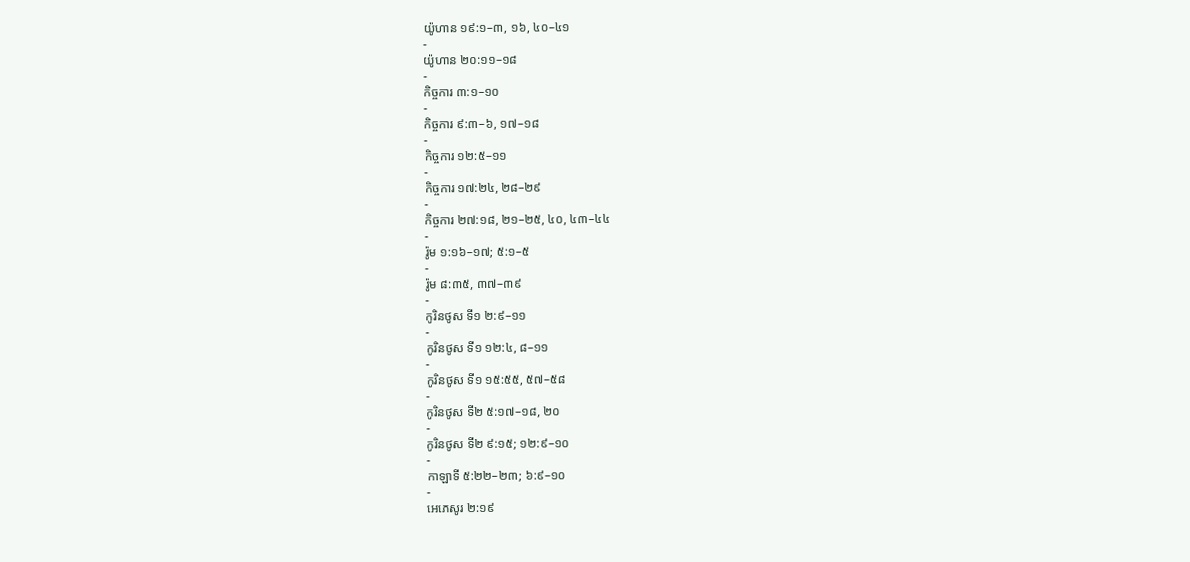យ៉ូហាន ១៩:១–៣, ១៦, ៤០–៤១
-
យ៉ូហាន ២០:១១–១៨
-
កិច្ចការ ៣:១–១០
-
កិច្ចការ ៩:៣–៦, ១៧–១៨
-
កិច្ចការ ១២:៥–១១
-
កិច្ចការ ១៧:២៤, ២៨–២៩
-
កិច្ចការ ២៧:១៨, ២១–២៥, ៤០, ៤៣–៤៤
-
រ៉ូម ១:១៦–១៧; ៥:១–៥
-
រ៉ូម ៨:៣៥, ៣៧–៣៩
-
កូរិនថូស ទី១ ២:៩–១១
-
កូរិនថូស ទី១ ១២:៤, ៨–១១
-
កូរិនថូស ទី១ ១៥:៥៥, ៥៧–៥៨
-
កូរិនថូស ទី២ ៥:១៧–១៨, ២០
-
កូរិនថូស ទី២ ៩:១៥; ១២:៩–១០
-
កាឡាទី ៥:២២–២៣; ៦:៩–១០
-
អេភេសូរ ២:១៩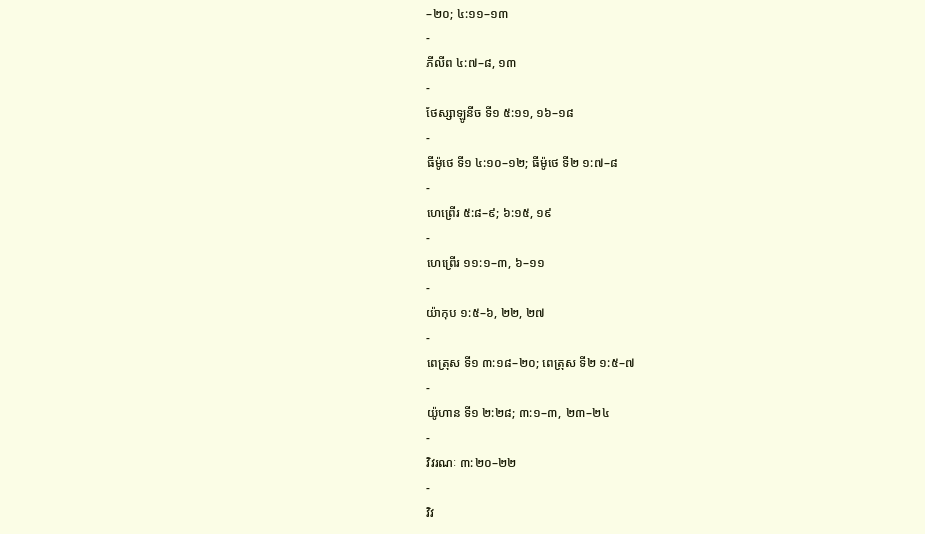–២០; ៤:១១–១៣
-
ភីលីព ៤:៧–៨, ១៣
-
ថែស្សាឡូនីច ទី១ ៥:១១, ១៦–១៨
-
ធីម៉ូថេ ទី១ ៤:១០–១២; ធីម៉ូថេ ទី២ ១:៧–៨
-
ហេព្រើរ ៥:៨–៩; ៦:១៥, ១៩
-
ហេព្រើរ ១១:១–៣, ៦–១១
-
យ៉ាកុប ១:៥–៦, ២២, ២៧
-
ពេត្រុស ទី១ ៣:១៨–២០; ពេត្រុស ទី២ ១:៥–៧
-
យ៉ូហាន ទី១ ២:២៨; ៣:១–៣, ២៣–២៤
-
វិវរណៈ ៣:២០–២២
-
វិវ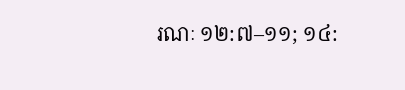រណៈ ១២:៧–១១; ១៤: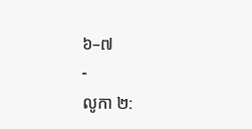៦–៧
-
លូកា ២: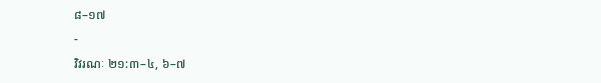៨–១៧
-
វិវរណៈ ២១:៣–៤, ៦–៧